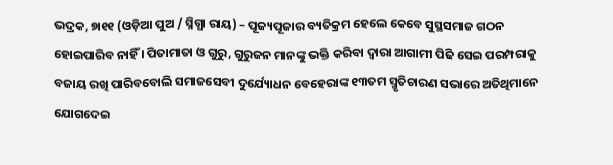ଭଦ୍ରକ, ୭ା୧୧ (ଓଡ଼ିଆ ପୁଅ / ସ୍ନିଗ୍ଧା ରାୟ) – ପୂଜ୍ୟପୂଜାର ବ୍ୟତିକ୍ରମ ହେଲେ କେବେ ସୁସ୍ଥସମାଜ ଗଠନ ହୋଇପାରିବ ନାହିଁ । ପିତାମାତା ଓ ଗୁରୁ, ଗୁରୁଜନ ମାନଙ୍କୁ ଭକ୍ତି କରିବା ଦ୍ୱାରା ଆଗାମୀ ପିଢି ସେଇ ପରମ୍ପରାକୁ ବଜାୟ ରଖି ପାରିବବୋଲି ସମାଜସେବୀ ଦୁର୍ଯ୍ୟୋଧନ ବେହେରାଙ୍କ ୧୩ତମ ସ୍ମୃତିଚାରଣ ସଭାରେ ଅତିଥିମାନେ ଯୋଗଦେଇ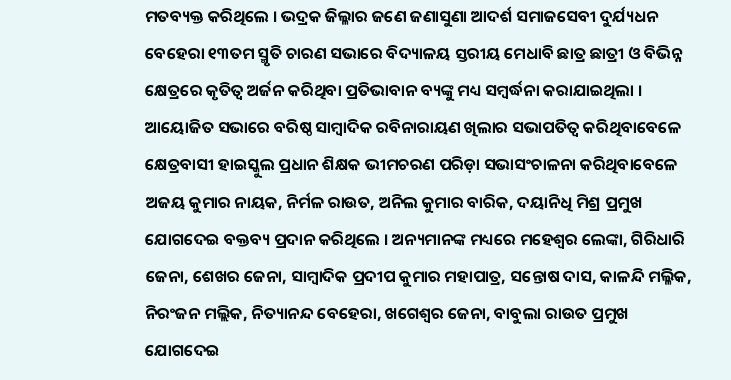ମତବ୍ୟକ୍ତ କରିଥିଲେ । ଭଦ୍ରକ ଜିଲ୍ଳାର ଜଣେ ଜଣାସୁଣା ଆଦର୍ଶ ସମାଜସେବୀ ଦୁର୍ଯ୍ୟଧନ ବେହେରା ୧୩ତମ ସ୍ମୃତି ଚାରଣ ସଭାରେ ବିଦ୍ୟାଳୟ ସ୍ତରୀୟ ମେଧାବି ଛାତ୍ର ଛାତ୍ରୀ ଓ ବିଭିନ୍ନ କ୍ଷେତ୍ରରେ କୃତିତ୍ୱ ଅର୍ଜନ କରିଥିବା ପ୍ରତିଭାବାନ ବ୍ୟଙ୍କୁ ମଧ୍ୟ ସମ୍ବର୍ଦ୍ଧନା କରାଯାଇଥିଲା । ଆୟୋଜିତ ସଭାରେ ବରିଷ୍ଠ ସାମ୍ବାଦିକ ରବିନାରାୟଣ ଖିଲାର ସଭାପତିତ୍ୱ କରିଥିବାବେଳେ କ୍ଷେତ୍ରବାସୀ ହାଇସ୍କୁଲ ପ୍ରଧାନ ଶିକ୍ଷକ ଭୀମଚରଣ ପରିଡ଼ା ସଭାସଂଚାଳନା କରିଥିବାବେଳେ ଅଜୟ କୁମାର ନାୟକ, ନିର୍ମଳ ରାଉତ, ଅନିଲ କୁମାର ବାରିକ, ଦୟାନିଧି ମିଶ୍ର ପ୍ରମୁଖ ଯୋଗଦେଇ ବକ୍ତବ୍ୟ ପ୍ରଦାନ କରିଥିଲେ । ଅନ୍ୟମାନଙ୍କ ମଧ୍ୟରେ ମହେଶ୍ୱର ଲେଙ୍କା, ଗିରିଧାରି ଜେନା, ଶେଖର ଜେନା, ସାମ୍ବାଦିକ ପ୍ରଦୀପ କୁମାର ମହାପାତ୍ର, ସନ୍ତୋଷ ଦାସ, କାଳନ୍ଦି ମଲ୍ଳିକ, ନିରଂଜନ ମଲ୍ଲିକ, ନିତ୍ୟାନନ୍ଦ ବେହେରା, ଖଗେଶ୍ୱର ଜେନା, ବାବୁଲା ରାଉତ ପ୍ରମୁଖ ଯୋଗଦେଇ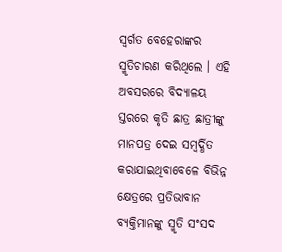ସ୍ୱର୍ଗତ ବେହେରାଙ୍କର ସ୍ମୃତିଚାରଣ କରିଥିଲେ । ଏହି ଅବସରରେ ବିଦ୍ୟାଳୟ ସ୍ତରରେ କୃତି ଛାତ୍ର ଛାତ୍ରୀଙ୍କୁ ମାନପତ୍ର ଦେଇ ସମ୍ବର୍ଦ୍ଧିତ କରାଯାଇଥିବାବେଳେ ବିଭିନ୍ନ କ୍ଷେତ୍ରରେ ପ୍ରତିଭାବାନ ବ୍ୟକ୍ତିମାନଙ୍କୁ ସ୍ମୃତି ସଂସଦ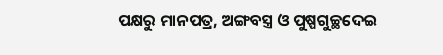ପକ୍ଷରୁ ମାନପତ୍ର, ଅଙ୍ଗବସ୍ତ୍ର ଓ ପୁଷ୍ପଗୁଚ୍ଛଦେଇ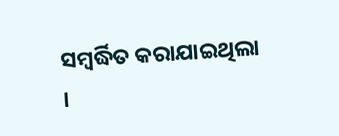ସମ୍ବର୍ଦ୍ଧିତ କରାଯାଇଥିଲା ।